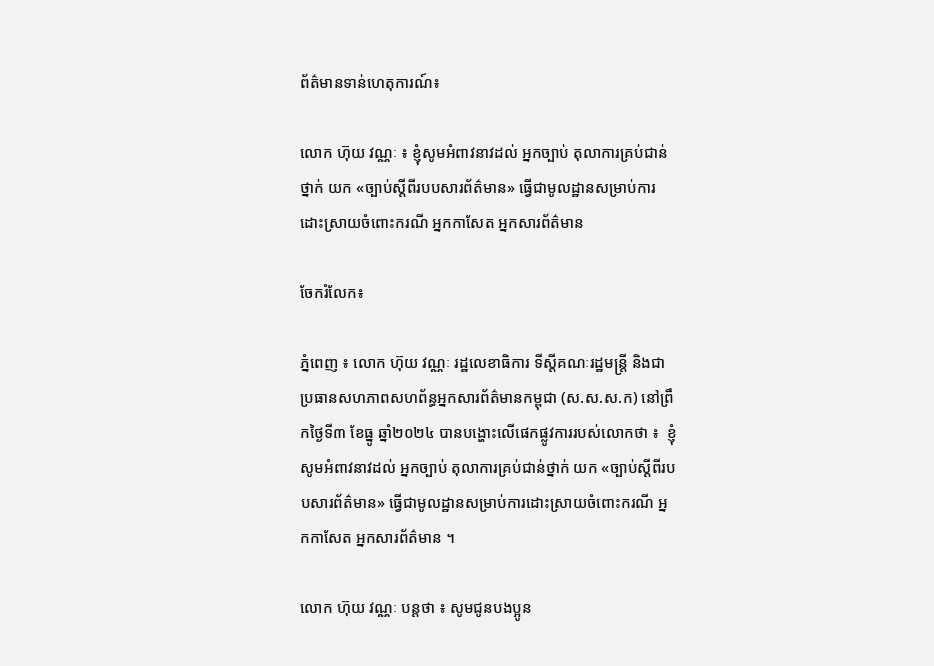ព័ត៌មានទាន់ហេតុការណ៍៖

លោក ហ៊ុយ វណ្ណៈ ៖ ខ្ញុំសូមអំពាវនាវដល់ អ្នកច្បាប់ តុលាការគ្រប់ជាន់ថ្នាក់ យក «ច្បាប់ស្តីពីរបបសារព័ត៌មាន» ធ្វើជាមូលដ្ឋានសម្រាប់ការដោះស្រាយចំពោះករណី អ្នកកាសែត អ្នកសារព័ត៌មាន

ចែករំលែក៖

ភ្នំពេញ ៖ លោក ហ៊ុយ វណ្ណៈ រដ្ឋលេខាធិការ ទីស្តីគណៈរដ្ឋមន្រ្តី និងជា ប្រធានសហភាពសហព័ន្ធអ្នកសារព័ត៌មានកម្ពុជា (ស.ស.ស.ក) នៅព្រឹកថ្ងៃទី៣ ខែធ្នូ ឆ្នាំ២០២៤ បានបង្ហោះលើផេកផ្លូវការរបស់លោកថា ៖  ខ្ញុំសូមអំពាវនាវដល់ អ្នកច្បាប់ តុលាការគ្រប់ជាន់ថ្នាក់ យក «ច្បាប់ស្តីពីរបបសារព័ត៌មាន» ធ្វើជាមូលដ្ឋានសម្រាប់ការដោះស្រាយចំពោះករណី អ្នកកាសែត អ្នកសារព័ត៌មាន ។

លោក ហ៊ុយ វណ្ណៈ បន្តថា ៖ សូមជូនបងប្អូន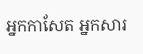អ្នកកាសែត អ្នកសារ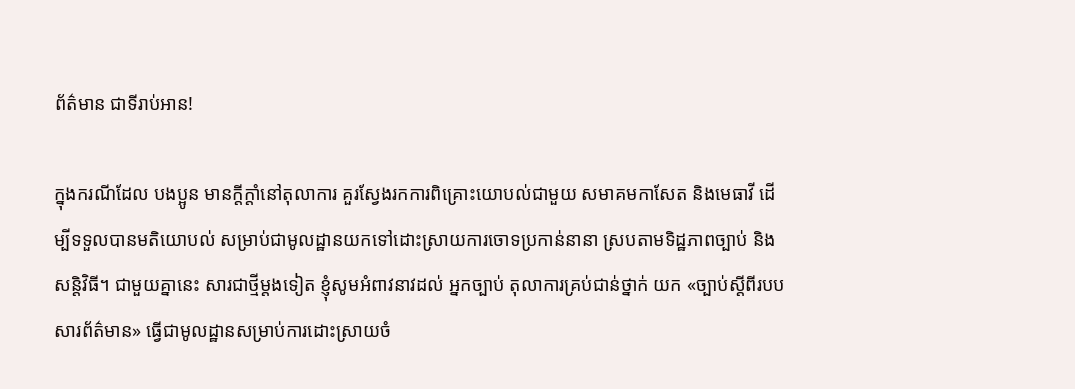ព័ត៌មាន ជាទីរាប់អាន!

ក្នុងករណីដែល បងប្អូន មានក្តីក្តាំនៅតុលាការ គួរស្វែងរកការពិគ្រោះយោបល់ជាមួយ សមាគមកាសែត និងមេធាវី ដើម្បីទទួលបានមតិយោបល់ សម្រាប់ជាមូលដ្ឋានយកទៅដោះស្រាយការចោទប្រកាន់នានា ស្របតាមទិដ្ឋភាពច្បាប់ និងសន្តិវិធី។ ជាមួយគ្នានេះ សារជាថ្មីម្តងទៀត ខ្ញុំសូមអំពាវនាវដល់ អ្នកច្បាប់ តុលាការគ្រប់ជាន់ថ្នាក់ យក «ច្បាប់ស្តីពីរបបសារព័ត៌មាន» ធ្វើជាមូលដ្ឋានសម្រាប់ការដោះស្រាយចំ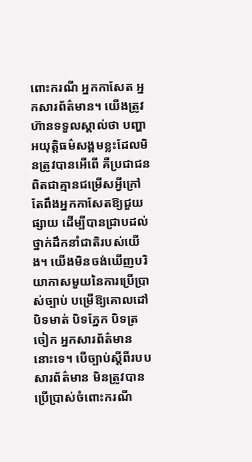ពោះករណី អ្នកកាសែត អ្នកសារព័ត៌មាន។ យើងត្រូវហ៊ានទទួលស្គាល់ថា បញ្ហាអយុត្តិធម៌សង្គមខ្លះដែលមិនត្រូវបានអើពើ គឺប្រជាជនពិតជាគ្មានជម្រើសអ្វីក្រៅតែពឹងអ្នកកាសែតឱ្យជួយផ្សាយ ដើម្បីបានជ្រាបដល់ថ្នាក់ដឹកនាំជាតិរបស់យើង។ យើងមិនចង់ឃើញបរិយាកាសមួយនៃការប្រើប្រាស់ច្បាប់ បម្រើឱ្យគោលដៅ បិទមាត់ បិទភ្នែក បិទត្រចៀក អ្នកសារព័ត៌មាននោះទេ។ បើច្បាប់ស្តីពីរបបសារព័ត៌មាន មិនត្រូវបានប្រើប្រាស់ចំពោះករណី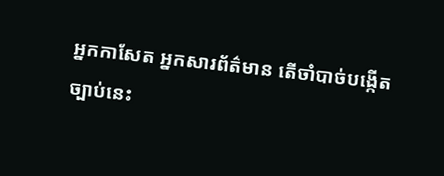អ្នកកាសែត អ្នកសារព័ត៌មាន តើចាំបាច់បង្កើតច្បាប់នេះ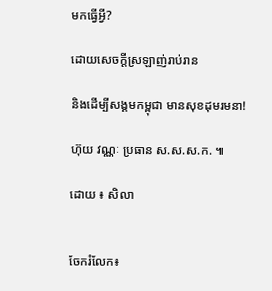មកធ្វើអ្វី?

ដោយសេចក្តីស្រឡាញ់រាប់រាន

និងដើម្បីសង្គមកម្ពុជា មានសុខដុមរមនា!

ហ៊ុយ វណ្ណៈ ប្រធាន ស.ស.ស.ក. ៕

ដោយ ៖ សិលា


ចែករំលែក៖